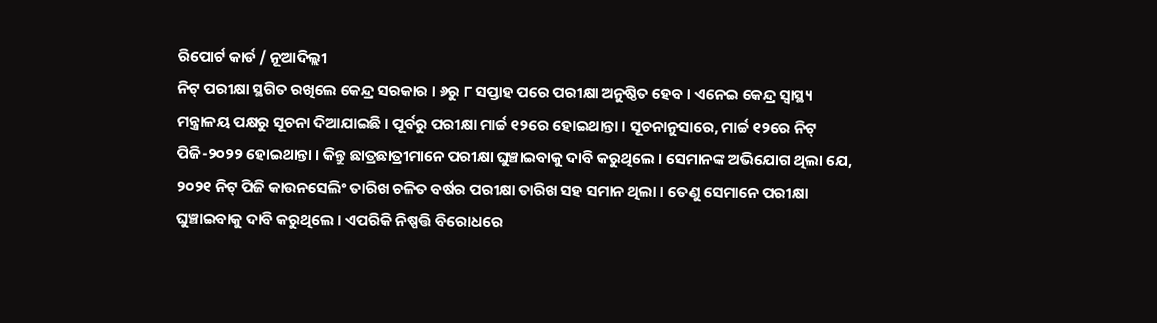ରିପୋର୍ଟ କାର୍ଡ / ନୂଆଦିଲ୍ଲୀ
ନିଟ୍ ପରୀକ୍ଷା ସ୍ଥଗିତ ରଖିଲେ କେନ୍ଦ୍ର ସରକାର । ୬ରୁ ୮ ସପ୍ତାହ ପରେ ପରୀକ୍ଷା ଅନୁଷ୍ଠିତ ହେବ । ଏନେଇ କେନ୍ଦ୍ର ସ୍ୱାସ୍ଥ୍ୟ ମନ୍ତ୍ରାଳୟ ପକ୍ଷରୁ ସୂଚନା ଦିଆଯାଇଛି । ପୂର୍ବରୁ ପରୀକ୍ଷା ମାର୍ଚ୍ଚ ୧୨ରେ ହୋଇଥାନ୍ତା । ସୂଚନାନୁସାରେ, ମାର୍ଚ୍ଚ ୧୨ରେ ନିଟ୍ ପିଜି-୨୦୨୨ ହୋଇଥାନ୍ତା । କିନ୍ତୁ ଛାତ୍ରଛାତ୍ରୀମାନେ ପରୀକ୍ଷା ଘୁଞ୍ଚାଇବାକୁ ଦାବି କରୁଥିଲେ । ସେମାନଙ୍କ ଅଭିଯୋଗ ଥିଲା ଯେ, ୨୦୨୧ ନିଟ୍ ପିଜି କାଉନସେଲିଂ ତାରିଖ ଚଳିତ ବର୍ଷର ପରୀକ୍ଷା ତାରିଖ ସହ ସମାନ ଥିଲା । ତେଣୁ ସେମାନେ ପରୀକ୍ଷା ଘୁଞ୍ଚାଇବାକୁ ଦାବି କରୁଥିଲେ । ଏପରିକି ନିଷ୍ପତ୍ତି ବିରୋଧରେ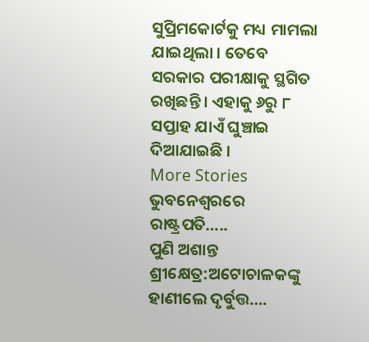ସୁପ୍ରିମକୋର୍ଟକୁ ମଧ୍ୟ ମାମଲା ଯାଇଥିଲା । ତେବେ ସରକାର ପରୀକ୍ଷାକୁ ସ୍ଥଗିତ ରଖିଛନ୍ତି । ଏହାକୁ ୬ରୁ ୮ ସପ୍ତାହ ଯାଏଁ ଘୁଞ୍ଚାଇ ଦିଆଯାଇଛି ।
More Stories
ଭୁବନେଶ୍ୱରରେ ରାଷ୍ଟ୍ରପତି…..
ପୁଣି ଅଶାନ୍ତ ଶ୍ରୀକ୍ଷେତ୍ର:ଅଟୋଚାଳକଙ୍କୁ ହାଣୀଲେ ଦୃର୍ବୁତ୍ତ….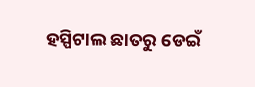ହସ୍ପିଟାଲ ଛାତରୁ ଡେଇଁ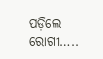ପଡ଼ିଲେ ରୋଗୀ…..